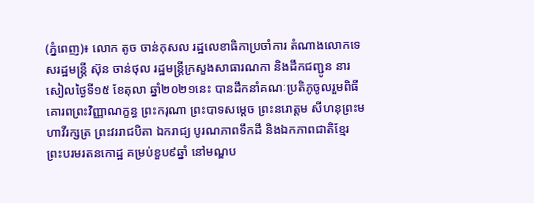(ភ្នំពេញ)៖ លោក តូច ចាន់កុសល រដ្ឋលេខាធិកាប្រចាំការ តំណាងលោកទេសរដ្ឋមន្ត្រី ស៊ុន ចាន់ថុល រដ្ឋមន្ត្រីក្រសួងសាធារណកា និងដឹកជញ្ជូន នារសៀលថ្ងៃទី១៥ ខែតុលា ឆ្នាំ២០២១នេះ បានដឹកនាំគណៈប្រតិភូចូលរួមពិធីគោរពព្រះវិញ្ញាណក្ខន្ធ ព្រះករុណា ព្រះបាទសម្តេច ព្រះនរោត្តម សីហនុព្រះមហាវីរក្សត្រ ព្រះវររាជបិតា ឯករាជ្យ បូរណភាពទឹកដី និងឯកភាពជាតិខ្មែរ ព្រះបរមរតនកោដ្ឋ គម្រប់ខួប៩ឆ្នាំ នៅមណ្ឌប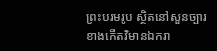ព្រះបរមរូប ស្ថិតនៅសួនច្បារខាងកើតវិមានឯករា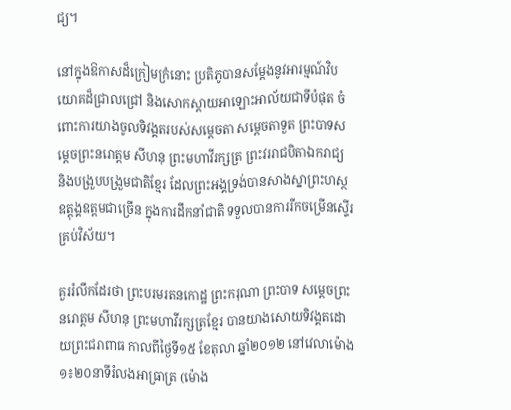ជ្យ។

នៅក្នុងឱកាសដ៏ក្រៀមក្រំនោះ ប្រតិភូបានសម្តែងនូវអារម្មណ៍វិបយោគដ៏ជ្រាលជ្រៅ និងសោកស្តាយអាឡោះអាល័យជាទីបំផុត ចំពោះការយាងចូលទិវង្គតរបស់សម្តេចតា សម្តេចតាទួត ព្រះបាទសម្តេចព្រះនរោត្តម សីហនុ ព្រះមហាវីរក្សត្រ ព្រះវររាជបិតាឯករាជ្យ និងបង្រួបបង្រួមជាតិខ្មែរ ដែលព្រះអង្គទ្រង់បានសាងស្នាព្រះហស្ថឧត្តុង្គឧត្តមជាច្រើន ក្នុងការដឹកនាំជាតិ ទទួលបានការរីកចម្រើនស្ទើរគ្រប់វិស័យ។

គួររំលឹកដែរថា ព្រះបរមរតនកោដ្ឋ ព្រះករុណា ព្រះបាទ សម្តេចព្រះនរោត្តម សីហនុ ព្រះមហាវីរក្សត្រខ្មែរ បានយាងសោយទិវង្គតដោយព្រះជរាពាធ កាលពីថ្ងៃទី១៥ ខែតុលា ឆ្នាំ២០១២ នៅវេលាម៉ោង ១៖២០នាទីរំលងអាធ្រាត្រ (ម៉ោង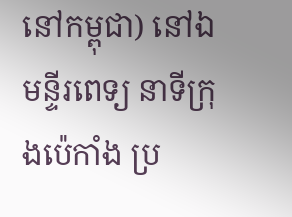នៅកម្ពុជា) នៅឯមន្ទីរពេទ្យ នាទីក្រុងប៉េកាំង ប្រ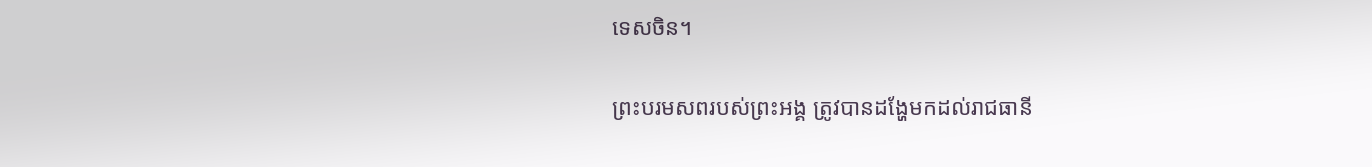ទេសចិន។

ព្រះបរមសពរបស់ព្រះអង្គ ត្រូវបានដង្ហែមកដល់រាជធានី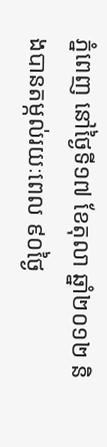ភ្នំពេញ នៅថ្ងៃទី១៧ ខែតុលា ឆ្នាំ២០១២ និងបានតម្កល់រយៈពេល ៩០ថ្ងៃ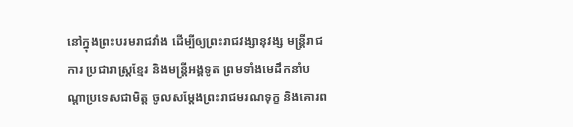នៅក្នុងព្រះបរមរាជវាំង ដើម្បីឲ្យព្រះរាជវង្សានុវង្ស មន្រ្តីរាជការ ប្រជារាស្រ្តខ្មែរ និងមន្រ្តីអង្គទូត ព្រមទាំងមេដឹកនាំបណ្តាប្រទេសជាមិត្ត ចូលសម្តែងព្រះរាជមរណទុក្ខ និងគោរព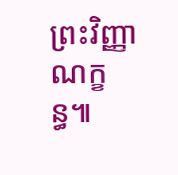ព្រះវិញ្ញាណក្ខន្ធ៕